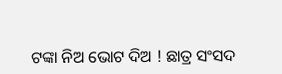ଟଙ୍କା ନିଅ ଭୋଟ ଦିଅ ! ଛାତ୍ର ସଂସଦ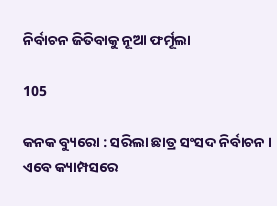ନିର୍ବାଚନ ଜିତିବାକୁ ନୂଆ ଫର୍ମୂଲା

105

କନକ ବ୍ୟୁରୋ : ସରିଲା ଛାତ୍ର ସଂସଦ ନିର୍ବାଚନ । ଏବେ କ୍ୟାମ୍ପସରେ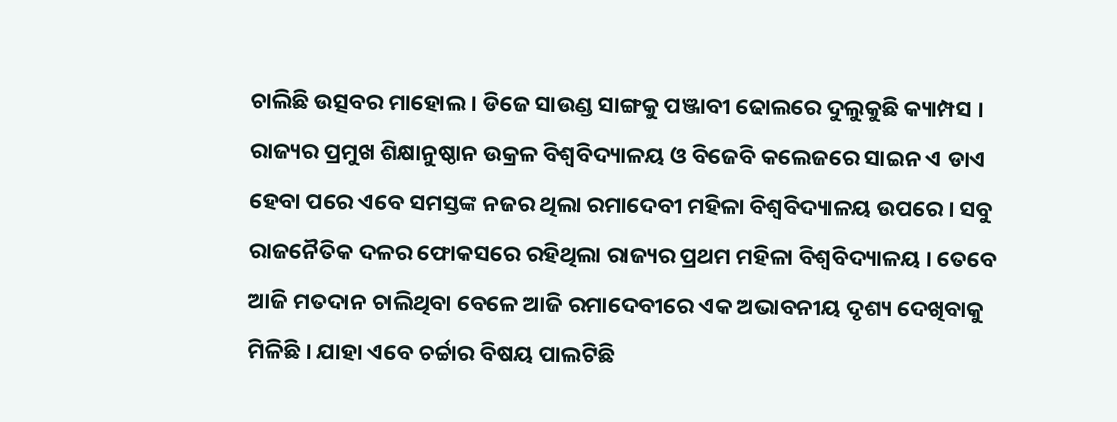ଚାଲିଛି ଉତ୍ସବର ମାହୋଲ । ଡିଜେ ସାଉଣ୍ଡ ସାଙ୍ଗକୁ ପଞ୍ଜାବୀ ଢୋଲରେ ଦୁଲୁକୁଛି କ୍ୟାମ୍ପସ । ରାଜ୍ୟର ପ୍ରମୁଖ ଶିକ୍ଷାନୁଷ୍ଠାନ ଉକ୍ରଳ ବିଶ୍ୱବିଦ୍ୟାଳୟ ଓ ବିଜେବି କଲେଜରେ ସାଇନ ଏ ଡାଏ ହେବା ପରେ ଏବେ ସମସ୍ତଙ୍କ ନଜର ଥିଲା ରମାଦେବୀ ମହିଳା ବିଶ୍ୱବିଦ୍ୟାଳୟ ଉପରେ । ସବୁ ରାଜନୈତିକ ଦଳର ଫୋକସରେ ରହିଥିଲା ରାଜ୍ୟର ପ୍ରଥମ ମହିଳା ବିଶ୍ୱବିଦ୍ୟାଳୟ । ତେବେ ଆଜି ମତଦାନ ଚାଲିଥିବା ବେଳେ ଆଜି ରମାଦେବୀରେ ଏକ ଅଭାବନୀୟ ଦୃଶ୍ୟ ଦେଖିବାକୁ ମିଳିଛି । ଯାହା ଏବେ ଚର୍ଚ୍ଚାର ବିଷୟ ପାଲଟିଛି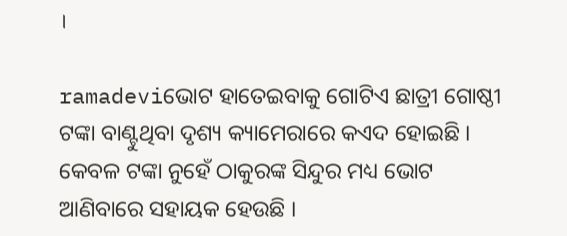।

ramadeviଭୋଟ ହାତେଇବାକୁ ଗୋଟିଏ ଛାତ୍ରୀ ଗୋଷ୍ଠୀ ଟଙ୍କା ବାଣ୍ଟୁଥିବା ଦୃଶ୍ୟ କ୍ୟାମେରାରେ କଏଦ ହୋଇଛି । କେବଳ ଟଙ୍କା ନୁହେଁ ଠାକୁରଙ୍କ ସିନ୍ଦୁର ମଧ୍ୟ ଭୋଟ ଆଣିବାରେ ସହାୟକ ହେଉଛି ।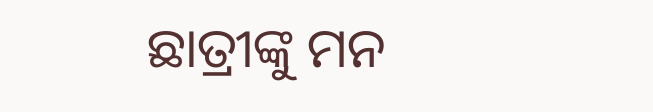ଛାତ୍ରୀଙ୍କୁ ମନ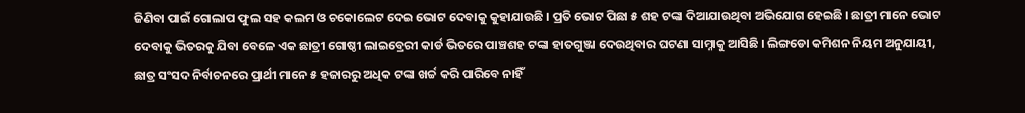ଜିଣିବା ପାଇଁ ଗୋଲାପ ଫୁଲ ସହ କଲମ ଓ ଚକୋଲେଟ ଦେଇ ଭୋଟ ଦେବାକୁ କୁହାଯାଉଛି । ପ୍ରତି ଭୋଟ ପିଛା ୫ ଶହ ଟଙ୍କା ଦିଆଯାଉଥିବା ଅଭିଯୋଗ ହେଇଛି । ଛାତ୍ରୀ ମାନେ ଭୋଟ ଦେବାକୁ ଭିତରକୁ ଯିବା ବେଳେ ଏକ ଛାତ୍ରୀ ଗୋଷ୍ଠୀ ଲାଇବ୍ରେରୀ କାର୍ଡ ଭିତରେ ପାଞ୍ଚଶହ ଟଙ୍କା ହାତଗୁଞ୍ଜା ଦେଉଥିବାର ଘଟଣା ସାମ୍ନାକୁ ଆସିଛି । ଲିଙ୍ଗଡୋ କମିଶନ ନିୟମ ଅନୁଯାୟୀ, ଛାତ୍ର ସଂସଦ ନିର୍ବାଚନରେ ପ୍ରାର୍ଥୀ ମାନେ ୫ ହଜାରରୁ ଅଧିକ ଟଙ୍କା ଖର୍ଚ୍ଚ କରି ପାରିବେ ନାହିଁ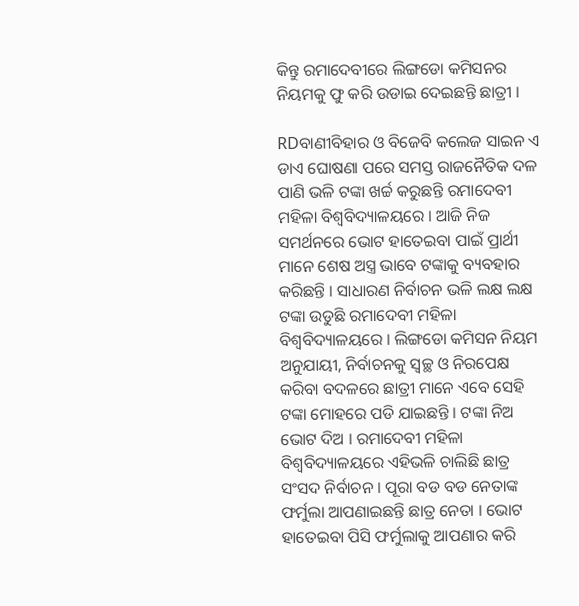କିନ୍ତୁ ରମାଦେବୀରେ ଲିଙ୍ଗଡୋ କମିସନର ନିୟମକୁ ଫୁ କରି ଉଡାଇ ଦେଇଛନ୍ତି ଛାତ୍ରୀ ।

RDବାଣୀବିହାର ଓ ବିଜେବି କଲେଜ ସାଇନ ଏ ଡାଏ ଘୋଷଣା ପରେ ସମସ୍ତ ରାଜନୈତିକ ଦଳ ପାଣି ଭଳି ଟଙ୍କା ଖର୍ଚ୍ଚ କରୁଛନ୍ତି ରମାଦେବୀ ମହିଳା ବିଶ୍ୱବିଦ୍ୟାଳୟରେ । ଆଜି ନିଜ ସମର୍ଥନରେ ଭୋଟ ହାତେଇବା ପାଇଁ ପ୍ରାର୍ଥୀ ମାନେ ଶେଷ ଅସ୍ତ୍ର ଭାବେ ଟଙ୍କାକୁ ବ୍ୟବହାର କରିଛନ୍ତି । ସାଧାରଣ ନିର୍ବାଚନ ଭଳି ଲକ୍ଷ ଲକ୍ଷ ଟଙ୍କା ଉଡୁଛି ରମାଦେବୀ ମହିଳା ବିଶ୍ୱବିଦ୍ୟାଳୟରେ । ଲିଙ୍ଗଡୋ କମିସନ ନିୟମ ଅନୁଯାୟୀ, ନିର୍ବାଚନକୁ ସ୍ୱଚ୍ଛ ଓ ନିରପେକ୍ଷ କରିବା ବଦଳରେ ଛାତ୍ରୀ ମାନେ ଏବେ ସେହି ଟଙ୍କା ମୋହରେ ପଡି ଯାଇଛନ୍ତି । ଟଙ୍କା ନିଅ ଭୋଟ ଦିଅ । ରମାଦେବୀ ମହିଳା ବିଶ୍ୱବିଦ୍ୟାଳୟରେ ଏହିଭଳି ଚାଲିଛି ଛାତ୍ର ସଂସଦ ନିର୍ବାଚନ । ପୂରା ବଡ ବଡ ନେତାଙ୍କ ଫର୍ମୁଲା ଆପଣାଇଛନ୍ତି ଛାତ୍ର ନେତା । ଭୋଟ ହାତେଇବା ପିସି ଫର୍ମୁଲାକୁ ଆପଣାର କରି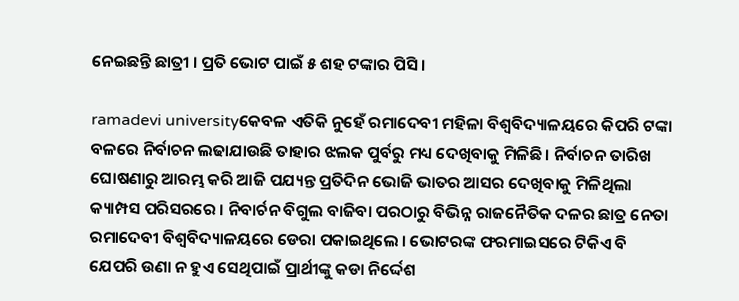ନେଇଛନ୍ତି ଛାତ୍ରୀ । ପ୍ରତି ଭୋଟ ପାଇଁ ୫ ଶହ ଟଙ୍କାର ପିସି ।

ramadevi universityକେବଳ ଏତିକି ନୁହେଁ ରମାଦେବୀ ମହିଳା ବିଶ୍ୱବିଦ୍ୟାଳୟରେ କିପରି ଟଙ୍କା ବଳରେ ନିର୍ବାଚନ ଲଢାଯାଉଛି ତାହାର ଝଲକ ପୁର୍ବରୁ ମଧ୍ୟ ଦେଖିବାକୁ ମିଳିଛି । ନିର୍ବାଚନ ତାରିଖ ଘୋଷଣାରୁ ଆରମ୍ଭ କରି ଆଜି ପଯ୍ୟନ୍ତ ପ୍ରତିଦିନ ଭୋଜି ଭାତର ଆସର ଦେଖିବାକୁ ମିଳିଥିଲା କ୍ୟାମ୍ପସ ପରିସରରେ । ନିବାର୍ଚନ ବିଗୁଲ ବାଜିବା ପରଠାରୁ ବିଭିନ୍ନ ରାଜନୈତିକ ଦଳର ଛାତ୍ର ନେତା ରମାଦେବୀ ବିଶ୍ୱବିଦ୍ୟାଳୟରେ ଡେରା ପକାଇଥିଲେ । ଭୋଟରଙ୍କ ଫରମାଇସରେ ଟିକିଏ ବି ଯେପରି ଉଣା ନ ହୁଏ ସେଥିପାଇଁ ପ୍ରାର୍ଥୀଙ୍କୁ କଡା ନିର୍ଦ୍ଦେଶ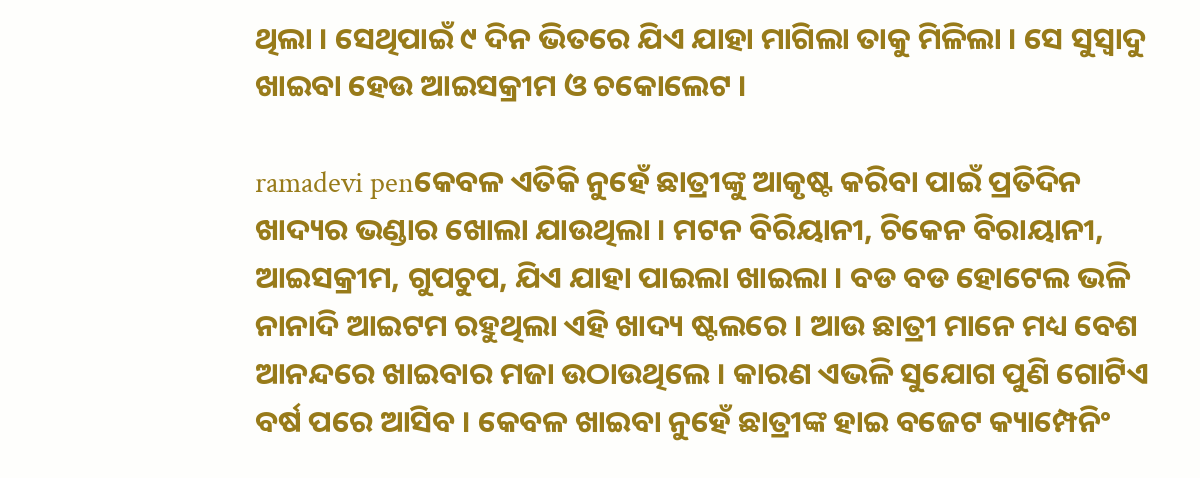ଥିଲା । ସେଥିପାଇଁ ୯ ଦିନ ଭିତରେ ଯିଏ ଯାହା ମାଗିଲା ତାକୁ ମିଳିଲା । ସେ ସୁସ୍ୱାଦୁ ଖାଇବା ହେଉ ଆଇସକ୍ରୀମ ଓ ଚକୋଲେଟ ।

ramadevi penକେବଳ ଏତିକି ନୁହେଁ ଛାତ୍ରୀଙ୍କୁ ଆକୃଷ୍ଟ କରିବା ପାଇଁ ପ୍ରତିଦିନ ଖାଦ୍ୟର ଭଣ୍ଡାର ଖୋଲା ଯାଉଥିଲା । ମଟନ ବିରିୟାନୀ, ଚିକେନ ବିରାୟାନୀ, ଆଇସକ୍ରୀମ, ଗୁପଚୁପ, ଯିଏ ଯାହା ପାଇଲା ଖାଇଲା । ବଡ ବଡ ହୋଟେଲ ଭଳି ନାନାଦି ଆଇଟମ ରହୁଥିଲା ଏହି ଖାଦ୍ୟ ଷ୍ଟଲରେ । ଆଉ ଛାତ୍ରୀ ମାନେ ମଧ୍ୟ ବେଶ ଆନନ୍ଦରେ ଖାଇବାର ମଜା ଉଠାଉଥିଲେ । କାରଣ ଏଭଳି ସୁଯୋଗ ପୁଣି ଗୋଟିଏ ବର୍ଷ ପରେ ଆସିବ । କେବଳ ଖାଇବା ନୁହେଁ ଛାତ୍ରୀଙ୍କ ହାଇ ବଜେଟ କ୍ୟାମ୍ପେନିଂ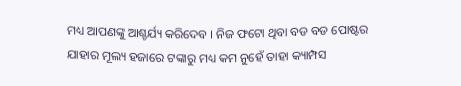ମଧ୍ୟ ଆପଣଙ୍କୁ ଆଶ୍ଚର୍ଯ୍ୟ କରିଦେବ । ନିଜ ଫଟୋ ଥିବା ବଡ ବଡ ପୋଷ୍ଟର ଯାହାର ମୂଲ୍ୟ ହଜାରେ ଟଙ୍କାରୁ ମଧ୍ୟ କମ ନୁହେଁ ତାହା କ୍ୟାମ୍ପସ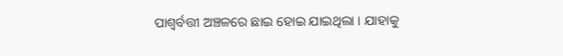ପାଶ୍ୱର୍ବତ୍ତୀ ଅଞ୍ଚଳରେ ଛାଇ ହୋଇ ଯାଇଥିଲା । ଯାହାକୁ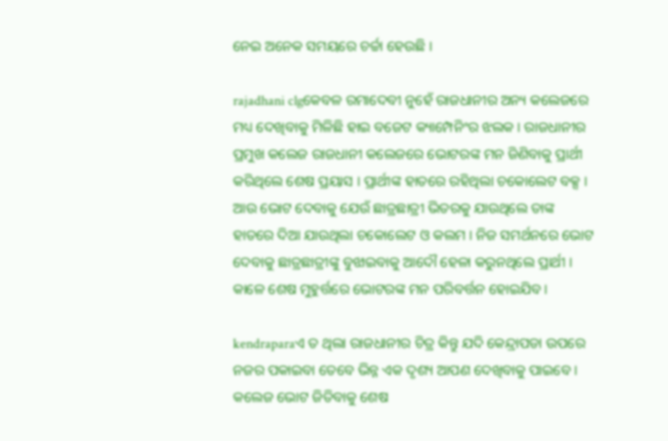ନେଇ ଅନେକ ସମୟରେ ଚର୍ଚ୍ଚା ହେଉଛି ।

rajadhani clgକେବଳ ରମାଦେବୀ ନୁହେଁ ରାଜଧାନୀର ଅନ୍ୟ କଲେଜରେ ମଧ୍ୟ ଦେଖିବାକୁ ମିଳିଛି ହାଇ ବଜେଟ କ୍ୟାମ୍ପେନିଂର ଝଲକ । ରାଜଧାନୀର ପ୍ରମୁଖ କଲେଜ ରାଜଧାନୀ କଲେଜରେ ଭୋଟରଙ୍କ ମନ ଜିଣିବାକୁ ପ୍ରାର୍ଥୀ କରିଥିଲେ ଶେଷ ପ୍ରୟାସ । ପ୍ରାର୍ଥୀଙ୍କ ହାତରେ ରହିଥିଲା ଚକୋଲେଟ ବକ୍ସ । ଆଉ ଭୋଟ ଦେବାକୁ ଯେଉଁ ଛାତ୍ରଛାତ୍ରୀ ଭିତରକୁ ଯାଉଥିଲେ ତାଙ୍କ ହାତରେ ଦିଆ ଯାଉଥିଲା ଚକୋଲେଟ ଓ କଲମ । ନିଜ ସମର୍ଥନରେ ଭୋଟ ଦେବାକୁ ଛାତ୍ରଛାତ୍ରୀଙ୍କୁ ବୁଝାଇବାକୁ ଆଦୌ ହେଳା କରୁନଥିଲେ ପ୍ରାର୍ଥୀ । କାଳେ ଶେଷ ମୁହୁର୍ତ୍ତରେ ଭୋଟରଙ୍କ ମନ ପରିବର୍ତ୍ତନ ହୋଇଯିବ ।

kendraparaଏ ତ ଥିଲା ରାଜଧାନୀର ଚିତ୍ର କିନ୍ତୁ ଯଦି କେନ୍ଦ୍ରାପଡା ଉପରେ ନଜର ପକାଇବା ତେବେ ଭିନ୍ନ ଏକ ଦୃଶ୍ୟ ଆପଣ ଦେଖିବାକୁ ପାଇବେ । କଲେଜ ଭୋଟ ଜିତିବାକୁ ଶେଷ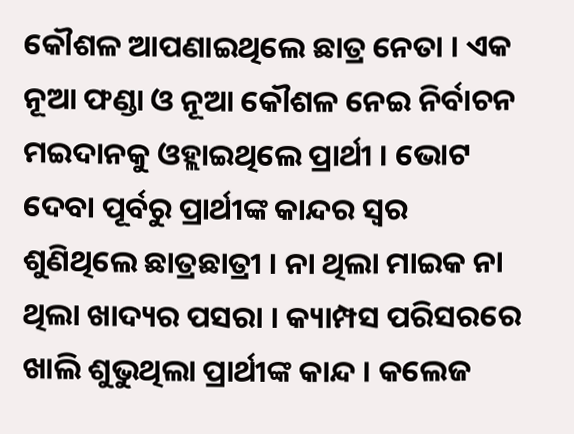କୌଶଳ ଆପଣାଇଥିଲେ ଛାତ୍ର ନେତା । ଏକ ନୂଆ ଫଣ୍ଡା ଓ ନୂଆ କୌଶଳ ନେଇ ନିର୍ବାଚନ ମଇଦାନକୁ ଓହ୍ଲାଇଥିଲେ ପ୍ରାର୍ଥୀ । ଭୋଟ ଦେବା ପୂର୍ବରୁ ପ୍ରାର୍ଥୀଙ୍କ କାନ୍ଦର ସ୍ୱର ଶୁଣିଥିଲେ ଛାତ୍ରଛାତ୍ରୀ । ନା ଥିଲା ମାଇକ ନା ଥିଲା ଖାଦ୍ୟର ପସରା । କ୍ୟାମ୍ପସ ପରିସରରେ ଖାଲି ଶୁଭୁଥିଲା ପ୍ରାର୍ଥୀଙ୍କ କାନ୍ଦ । କଲେଜ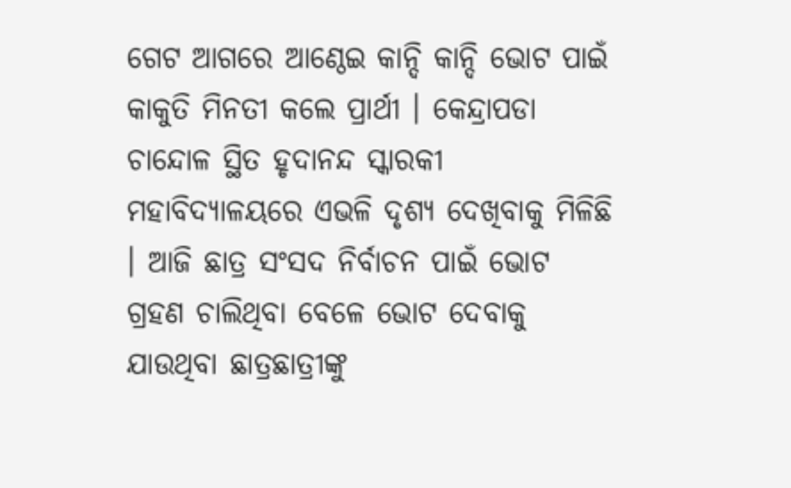ଗେଟ ଆଗରେ ଆଣ୍ଠେଇ କାନ୍ଦି କାନ୍ଦି ଭୋଟ ପାଇଁ କାକୁତି ମିନତୀ କଲେ ପ୍ରାର୍ଥୀ । କେନ୍ଦ୍ରାପଡା ଚାନ୍ଦୋଳ ସ୍ଥିତ ହୃଦାନନ୍ଦ ସ୍କାରକୀ ମହାବିଦ୍ୟାଳୟରେ ଏଭଳି ଦୃଶ୍ୟ ଦେଖିବାକୁ ମିଳିଛି । ଆଜି ଛାତ୍ର ସଂସଦ ନିର୍ବାଚନ ପାଇଁ ଭୋଟ ଗ୍ରହଣ ଚାଲିଥିବା ବେଳେ ଭୋଟ ଦେବାକୁ ଯାଉଥିବା ଛାତ୍ରଛାତ୍ରୀଙ୍କୁ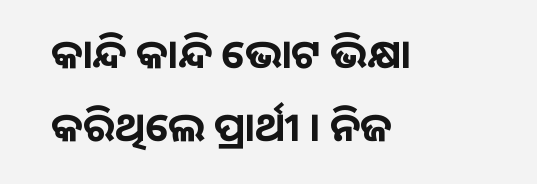କାନ୍ଦି କାନ୍ଦି ଭୋଟ ଭିକ୍ଷା କରିଥିଲେ ପ୍ରାର୍ଥୀ । ନିଜ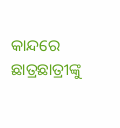କାନ୍ଦରେ ଛାତ୍ରଛାତ୍ରୀଙ୍କୁ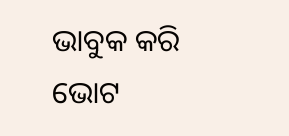ଭାବୁକ କରି ଭୋଟ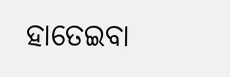ହାତେଇବା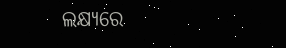ଲକ୍ଷ୍ୟରେ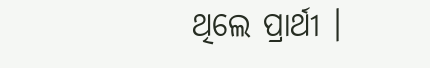ଥିଲେ ପ୍ରାର୍ଥୀ ।